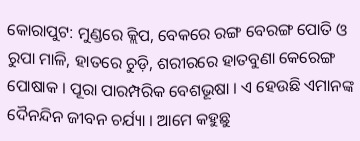କୋରାପୁଟ: ମୁଣ୍ଡରେ କ୍ଲିପ, ବେକରେ ରଙ୍ଗ ବେରଙ୍ଗ ପୋତି ଓ ରୁପା ମାଳି, ହାତରେ ଚୁଡ଼ି, ଶରୀରରେ ହାତବୁଣା କେରେଙ୍ଗ ପୋଷାକ । ପୂରା ପାରମ୍ପରିକ ବେଶଭୂଷା । ଏ ହେଉଛି ଏମାନଙ୍କ ଦୈନନ୍ଦିନ ଜୀବନ ଚର୍ଯ୍ୟା । ଆମେ କହୁଛୁ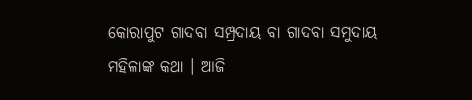କୋରାପୁଟ ଗାଦବା ସମ୍ପ୍ରଦାୟ ବା ଗାଦବା ସମୁଦାୟ ମହିଳାଙ୍କ କଥା । ଆଜି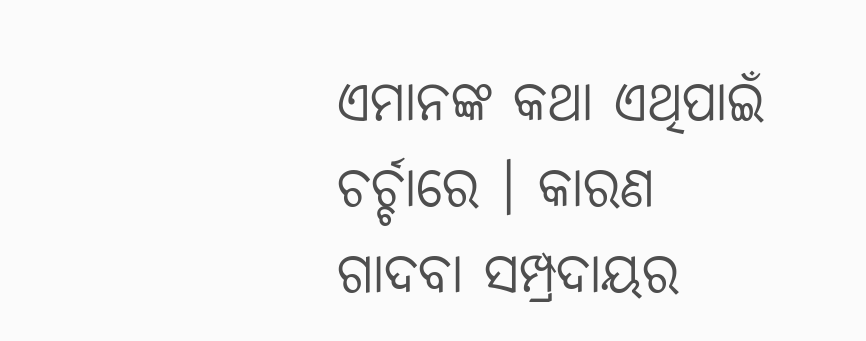ଏମାନଙ୍କ କଥା ଏଥିପାଇଁ ଚର୍ଚ୍ଚାରେ । କାରଣ ଗାଦବା ସମ୍ପ୍ରଦାୟର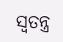ସ୍ବତନ୍ତ୍ର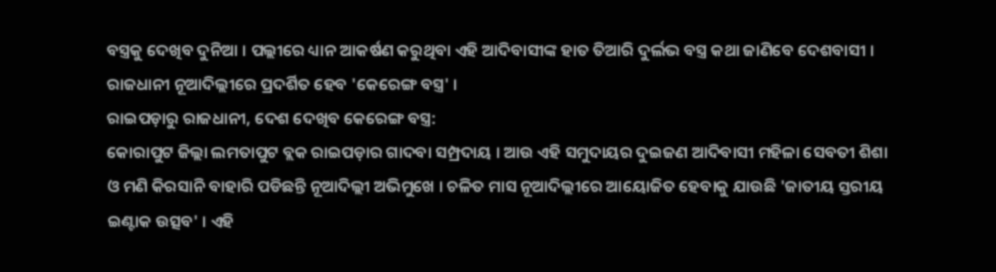ବସ୍ତ୍ରକୁ ଦେଖିବ ଦୁନିଆ । ପଲ୍ଲୀରେ ଧ୍ୟାନ ଆକର୍ଷଣ କରୁଥିବା ଏହି ଆଦିବାସୀଙ୍କ ହାତ ତିଆରି ଦୁର୍ଲଭ ବସ୍ତ୍ର କଥା ଜାଣିବେ ଦେଶବାସୀ । ରାଜଧାନୀ ନୂଆଦିଲ୍ଲୀରେ ପ୍ରଦର୍ଶିତ ହେବ 'କେରେଙ୍ଗ ବସ୍ତ୍ର' ।
ରାଇପଡ଼ାରୁ ରାଜଧାନୀ, ଦେଶ ଦେଖିବ କେରେଙ୍ଗ ବସ୍ତ୍ର:
କୋରାପୁଟ ଜିଲ୍ଲା ଲମତାପୁଟ ବ୍ଲକ ରାଇପଡ଼ାର ଗାଦବା ସମ୍ପ୍ରଦାୟ । ଆଉ ଏହି ସମୁଦାୟର ଦୁଇଜଣ ଆଦିବାସୀ ମହିଳା ସେବତୀ ଶିଶା ଓ ମଣି କିରସାନି ବାହାରି ପଡିଛନ୍ତି ନୂଆଦିଲ୍ଲୀ ଅଭିମୁଖେ । ଚଳିତ ମାସ ନୂଆଦିଲ୍ଲୀରେ ଆୟୋଜିତ ହେବାକୁ ଯାଉଛି 'ଜାତୀୟ ସ୍ତରୀୟ ଇଣ୍ଟାକ ଉତ୍ସବ' । ଏହି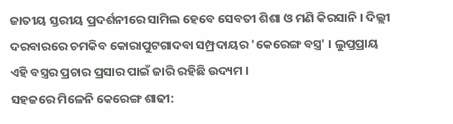ଜାତୀୟ ସ୍ତରୀୟ ପ୍ରଦର୍ଶନୀରେ ସାମିଲ ହେବେ ସେବତୀ ଶିଶା ଓ ମଣି କିରସାନି । ଦିଲ୍ଲୀ ଦରବାରରେ ଚମକିବ କୋରାପୁଟଗାଦବା ସମ୍ପ୍ରଦାୟର 'କେରେଙ୍ଗ ବସ୍ତ୍ର' । ଲୁପ୍ତପ୍ରାୟ ଏହି ବସ୍ତ୍ରର ପ୍ରଚାର ପ୍ରସାର ପାଇଁ ଜାରି ରହିଛି ଉଦ୍ୟମ ।
ସହଜରେ ମିଳେନି କେରେଙ୍ଗ ଶାଢୀ: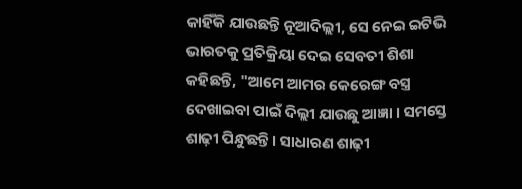କାହିଁକି ଯାଉଛନ୍ତି ନୂଆଦିଲ୍ଲୀ, ସେ ନେଇ ଇଟିଭି ଭାରତକୁ ପ୍ରତିକ୍ରିୟା ଦେଇ ସେବତୀ ଶିଶା କହିଛନ୍ତି, "ଆମେ ଆମର କେରେଙ୍ଗ ବସ୍ତ୍ର ଦେଖାଇବା ପାଇଁ ଦିଲ୍ଲୀ ଯାଉଛୁ ଆଜ୍ଞା । ସମସ୍ତେ ଶାଢ଼ୀ ପିନ୍ଧୁଛନ୍ତି । ସାଧାରଣ ଶାଢ଼ୀ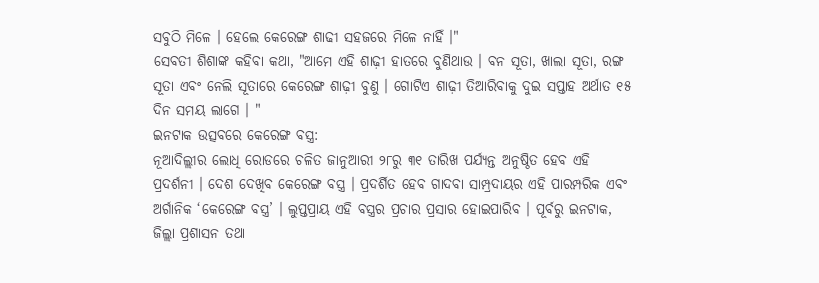ସବୁଠି ମିଳେ । ହେଲେ କେରେଙ୍ଗ ଶାଢୀ ସହଜରେ ମିଳେ ନାହିଁ ।"
ସେବତୀ ଶିଶାଙ୍କ କହିବା କଥା, "ଆମେ ଏହି ଶାଢ଼ୀ ହାତରେ ବୁଣିଥାଉ । ବନ ସୂତା, ଖାଲା ସୂତା, ରଙ୍ଗ ସୂତା ଏବଂ ନେଲି ସୂତାରେ କେରେଙ୍ଗ ଶାଢ଼ୀ ବୁଣୁ । ଗୋଟିଏ ଶାଢ଼ୀ ତିଆରିବାକୁ ଦୁଇ ସପ୍ତାହ ଅର୍ଥାତ ୧୫ ଦିନ ସମୟ ଲାଗେ । "
ଇନଟାକ ଉତ୍ସବରେ କେରେଙ୍ଗ ବସ୍ତ୍ର:
ନୂଆଦିଲ୍ଲୀର ଲୋଧି ରୋଡରେ ଚଳିତ ଜାନୁଆରୀ ୨୮ରୁ ୩୧ ତାରିଖ ପର୍ଯ୍ୟନ୍ତ ଅନୁଷ୍ଠିତ ହେବ ଏହି ପ୍ରଦର୍ଶନୀ । ଦେଶ ଦେଖିବ କେରେଙ୍ଗ ବସ୍ତ୍ର । ପ୍ରଦର୍ଶିତ ହେବ ଗାଦବା ସାମ୍ପ୍ରଦାୟର ଏହି ପାରମ୍ପରିକ ଏବଂ ଅର୍ଗାନିକ ‘କେରେଙ୍ଗ ବସ୍ତ୍ର’ । ଲୁପ୍ତପ୍ରାୟ ଏହି ବସ୍ତ୍ରର ପ୍ରଚାର ପ୍ରସାର ହୋଇପାରିବ । ପୂର୍ବରୁ ଇନଟାକ, ଜିଲ୍ଲା ପ୍ରଶାସନ ତଥା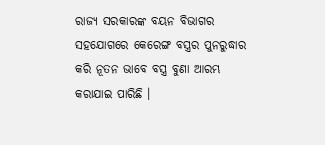ରାଜ୍ୟ ସରକାରଙ୍କ ବୟନ ବିଭାଗର ସହଯୋଗରେ କେରେଙ୍ଗ ବସ୍ତ୍ରର ପୁନରୁଦ୍ଧାର କରି ନୂତନ ଭାବେ ବସ୍ତ୍ର ବୁଣା ଆରମ୍ଭ କରାଯାଇ ପାରିଛି ।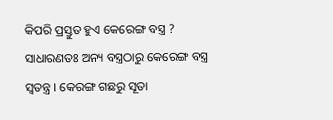କିପରି ପ୍ରସ୍ତୁତ ହୁଏ କେରେଙ୍ଗ ବସ୍ତ୍ର ?
ସାଧାରଣତଃ ଅନ୍ୟ ବସ୍ତ୍ରଠାରୁ କେରେଙ୍ଗ ବସ୍ତ୍ର ସ୍ବତନ୍ତ୍ର । କେରଙ୍ଗ ଗଛରୁ ସୂତା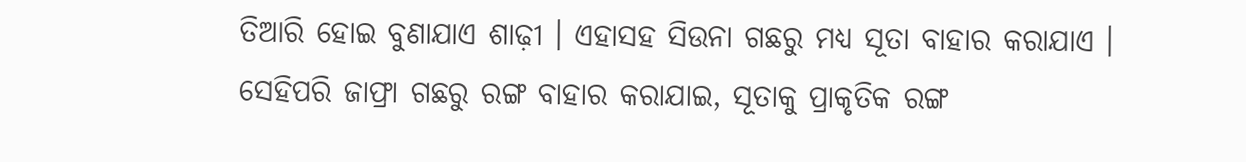ତିଆରି ହୋଇ ବୁଣାଯାଏ ଶାଢ଼ୀ । ଏହାସହ ସିଉନା ଗଛରୁ ମଧ୍ୟ ସୂତା ବାହାର କରାଯାଏ । ସେହିପରି ଜାଫ୍ରା ଗଛରୁ ରଙ୍ଗ ବାହାର କରାଯାଇ, ସୂତାକୁ ପ୍ରାକୃତିକ ରଙ୍ଗ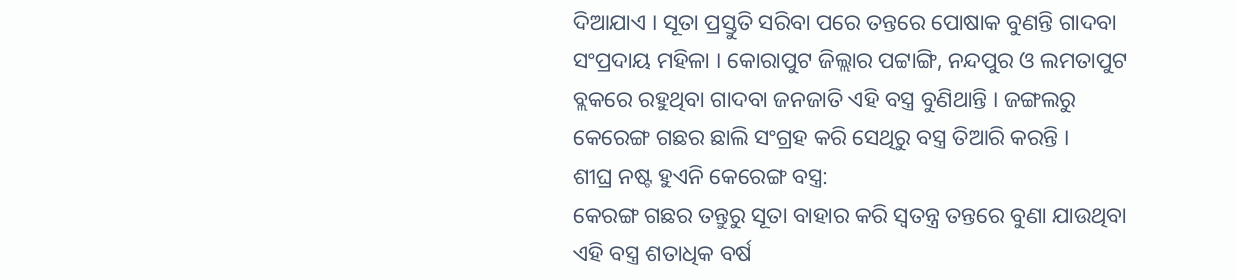ଦିଆଯାଏ । ସୂତା ପ୍ରସ୍ତୁତି ସରିବା ପରେ ତନ୍ତରେ ପୋଷାକ ବୁଣନ୍ତି ଗାଦବା ସଂପ୍ରଦାୟ ମହିଳା । କୋରାପୁଟ ଜିଲ୍ଲାର ପଟ୍ଟାଙ୍ଗି, ନନ୍ଦପୁର ଓ ଲମତାପୁଟ ବ୍ଲକରେ ରହୁଥିବା ଗାଦବା ଜନଜାତି ଏହି ବସ୍ତ୍ର ବୁଣିଥାନ୍ତି । ଜଙ୍ଗଲରୁ କେରେଙ୍ଗ ଗଛର ଛାଲି ସଂଗ୍ରହ କରି ସେଥିରୁ ବସ୍ତ୍ର ତିଆରି କରନ୍ତି ।
ଶୀଘ୍ର ନଷ୍ଟ ହୁଏନି କେରେଙ୍ଗ ବସ୍ତ୍ର:
କେରଙ୍ଗ ଗଛର ତନ୍ତୁରୁ ସୂତା ବାହାର କରି ସ୍ବତନ୍ତ୍ର ତନ୍ତରେ ବୁଣା ଯାଉଥିବା ଏହି ବସ୍ତ୍ର ଶତାଧିକ ବର୍ଷ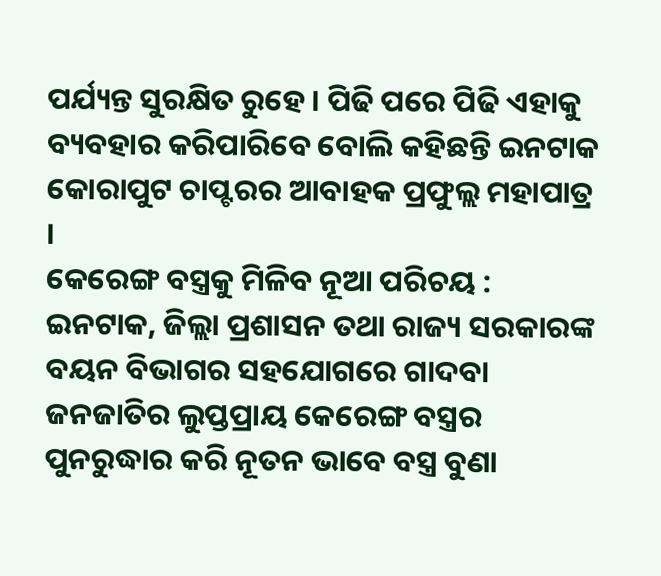ପର୍ଯ୍ୟନ୍ତ ସୁରକ୍ଷିତ ରୁହେ । ପିଢି ପରେ ପିଢି ଏହାକୁ ବ୍ୟବହାର କରିପାରିବେ ବୋଲି କହିଛନ୍ତି ଇନଟାକ କୋରାପୁଟ ଚାପ୍ଟରର ଆବାହକ ପ୍ରଫୁଲ୍ଲ ମହାପାତ୍ର ।
କେରେଙ୍ଗ ବସ୍ତ୍ରକୁ ମିଳିବ ନୂଆ ପରିଚୟ :
ଇନଟାକ, ଜିଲ୍ଲା ପ୍ରଶାସନ ତଥା ରାଜ୍ୟ ସରକାରଙ୍କ ବୟନ ବିଭାଗର ସହଯୋଗରେ ଗାଦବା ଜନଜାତିର ଲୁପ୍ତପ୍ରାୟ କେରେଙ୍ଗ ବସ୍ତ୍ରର ପୁନରୁଦ୍ଧାର କରି ନୂତନ ଭାବେ ବସ୍ତ୍ର ବୁଣା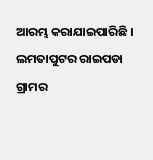ଆରମ୍ଭ କରାଯାଇପାରିଛି । ଲମତାପୁଟର ରାଇପଡା ଗ୍ରାମର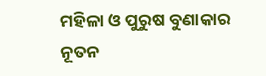ମହିଳା ଓ ପୁରୁଷ ବୁଣାକାର ନୂତନ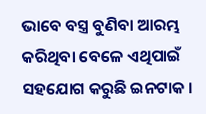ଭାବେ ବସ୍ତ୍ର ବୁଣିବା ଆରମ୍ଭ କରିଥିବା ବେଳେ ଏଥିପାଇଁ ସହଯୋଗ କରୁଛି ଇନଟାକ ।